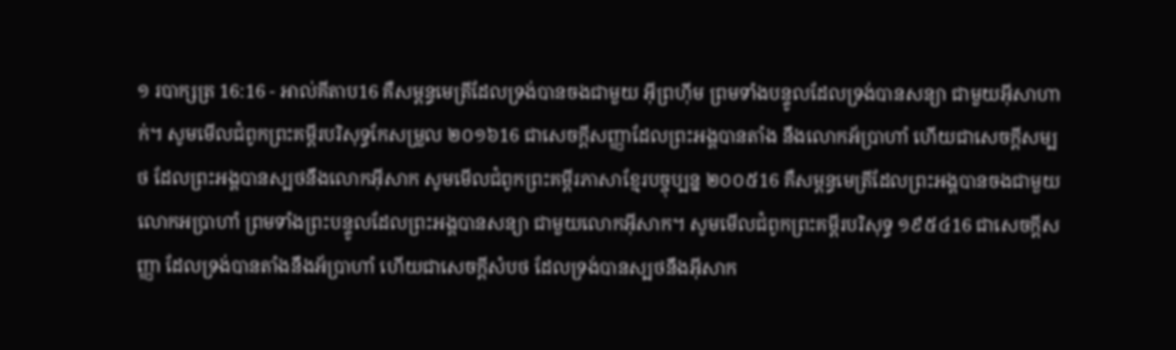១ របាក្សត្រ 16:16 - អាល់គីតាប16 គឺសម្ពន្ធមេត្រីដែលទ្រង់បានចងជាមួយ អ៊ីព្រហ៊ីម ព្រមទាំងបន្ទូលដែលទ្រង់បានសន្យា ជាមួយអ៊ីសាហាក់។ សូមមើលជំពូកព្រះគម្ពីរបរិសុទ្ធកែសម្រួល ២០១៦16 ជាសេចក្ដីសញ្ញាដែលព្រះអង្គបានតាំង នឹងលោកអ័ប្រាហាំ ហើយជាសេចក្ដីសម្បថ ដែលព្រះអង្គបានស្បថនឹងលោកអ៊ីសាក សូមមើលជំពូកព្រះគម្ពីរភាសាខ្មែរបច្ចុប្បន្ន ២០០៥16 គឺសម្ពន្ធមេត្រីដែលព្រះអង្គបានចងជាមួយ លោកអប្រាហាំ ព្រមទាំងព្រះបន្ទូលដែលព្រះអង្គបានសន្យា ជាមួយលោកអ៊ីសាក។ សូមមើលជំពូកព្រះគម្ពីរបរិសុទ្ធ ១៩៥៤16 ជាសេចក្ដីសញ្ញា ដែលទ្រង់បានតាំងនឹងអ័ប្រាហាំ ហើយជាសេចក្ដីសំបថ ដែលទ្រង់បានស្បថនឹងអ៊ីសាក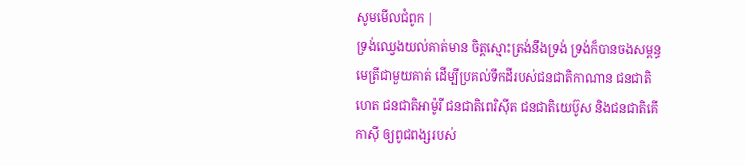សូមមើលជំពូក |
ទ្រង់ឈ្វេងយល់គាត់មាន ចិត្តស្មោះត្រង់នឹងទ្រង់ ទ្រង់ក៏បានចងសម្ពន្ធមេត្រីជាមួយគាត់ ដើម្បីប្រគល់ទឹកដីរបស់ជនជាតិកាណាន ជនជាតិហេត ជនជាតិអាម៉ូរី ជនជាតិពេរិស៊ីត ជនជាតិយេប៊ូស និងជនជាតិគើកាស៊ី ឲ្យពូជពង្សរបស់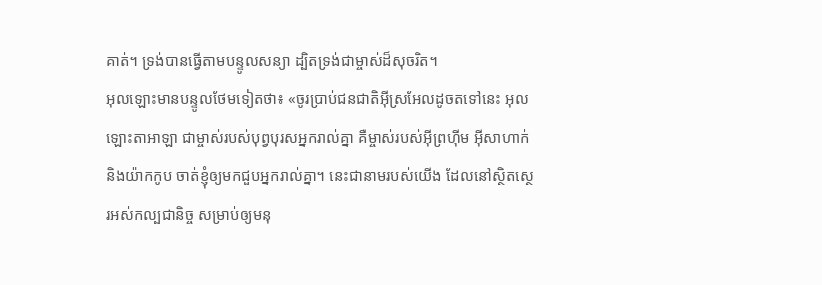គាត់។ ទ្រង់បានធ្វើតាមបន្ទូលសន្យា ដ្បិតទ្រង់ជាម្ចាស់ដ៏សុចរិត។
អុលឡោះមានបន្ទូលថែមទៀតថា៖ «ចូរប្រាប់ជនជាតិអ៊ីស្រអែលដូចតទៅនេះ អុលឡោះតាអាឡា ជាម្ចាស់របស់បុព្វបុរសអ្នករាល់គ្នា គឺម្ចាស់របស់អ៊ីព្រហ៊ីម អ៊ីសាហាក់ និងយ៉ាកកូប ចាត់ខ្ញុំឲ្យមកជួបអ្នករាល់គ្នា។ នេះជានាមរបស់យើង ដែលនៅស្ថិតស្ថេរអស់កល្បជានិច្ច សម្រាប់ឲ្យមនុ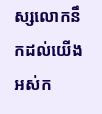ស្សលោកនឹកដល់យើង អស់ក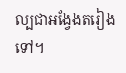ល្បជាអង្វែងតរៀងទៅ។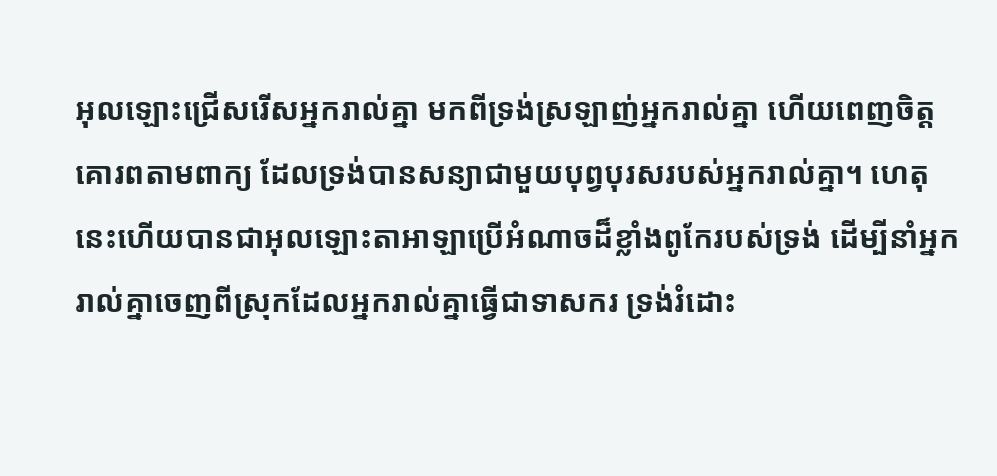អុលឡោះជ្រើសរើសអ្នករាល់គ្នា មកពីទ្រង់ស្រឡាញ់អ្នករាល់គ្នា ហើយពេញចិត្តគោរពតាមពាក្យ ដែលទ្រង់បានសន្យាជាមួយបុព្វបុរសរបស់អ្នករាល់គ្នា។ ហេតុនេះហើយបានជាអុលឡោះតាអាឡាប្រើអំណាចដ៏ខ្លាំងពូកែរបស់ទ្រង់ ដើម្បីនាំអ្នករាល់គ្នាចេញពីស្រុកដែលអ្នករាល់គ្នាធ្វើជាទាសករ ទ្រង់រំដោះ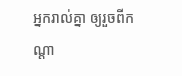អ្នករាល់គ្នា ឲ្យរួចពីកណ្តា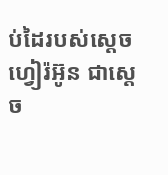ប់ដៃរបស់ស្តេចហ្វៀរ៉អ៊ូន ជាស្តេច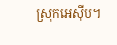ស្រុកអេស៊ីប។